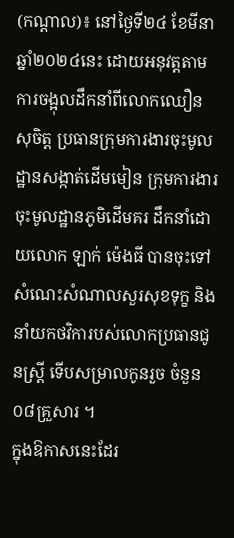(កណ្ដាល)៖ នៅថ្ងៃទី២៤ ខែមីនា ឆ្នាំ២០២៤នេះ ដោយអនុវត្តតាមការចង្អុលដឹកនាំពីលោកឈឿន សុចិត្ត ប្រធានក្រុមការងារចុះមូលដ្ឋានសង្កាត់ដើមមៀន ក្រុមការងារចុះមូលដ្ឋានភូមិដើមគរ ដឹកនាំដោយលោក ឡាក់ ម៉េងធី បានចុះទៅសំណេះសំណាលសួរសុខទុក្ខ និងនាំយកថវិការបស់លោកប្រធានជូនស្ដ្រី ទើបសម្រាលកូនរួច ចំនួន០៨គ្រួសារ ។
ក្នុងឱកាសនេះដែរ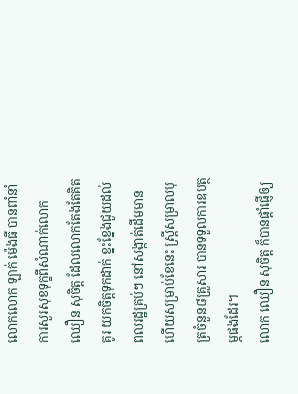លោកលោក ឡាក់ ម៉េងធី បានពាំនាំការសួរសុខទុក្ខពីសំណាក់លោក ឈឿន សុចិត្ត ដែលលោកតែងតែគិតគូរ យកចិត្តទុកដាក់ ខ្នះខ្នែងជួយដល់ពលរដ្ឋគ្រប់ៗ នៅសង្កាត់ដើមមាន ហើយសម្រាប់ខែនេះ ស្ត្រីសម្រាលបុត្រចំនួន៨គ្រួសារ បានទទួលការឧបត្ថម្ភផងដែរ។
លោក ឈឿន សុចិត្ត ក៏បានផ្ដាំផ្ញើឲ្យ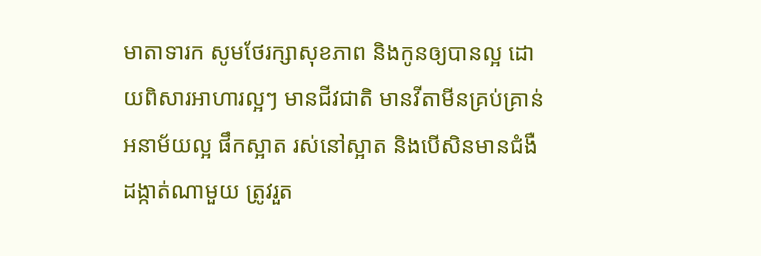មាតាទារក សូមថែរក្សាសុខភាព និងកូនឲ្យបានល្អ ដោយពិសារអាហារល្អៗ មានជីវជាតិ មានវីតាមីនគ្រប់គ្រាន់ អនាម័យល្អ ផឹកស្អាត រស់នៅស្អាត និងបើសិនមានជំងឺដង្កាត់ណាមួយ ត្រូវរួត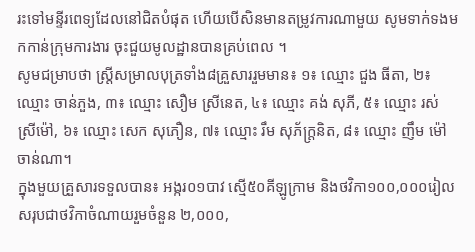រះទៅមន្ទីរពេទ្យដែលនៅជិតបំផុត ហើយបើសិនមានតម្រូវការណាមួយ សូមទាក់ទងមកកាន់ក្រុមការងារ ចុះជួយមូលដ្ឋានបានគ្រប់ពេល ។
សូមជម្រាបថា ស្ត្រីសម្រាលបុត្រទាំង៨គ្រួសាររួមមាន៖ ១៖ ឈ្មោះ ជួង ធីតា, ២៖ ឈ្មោះ ចាន់ភួង, ៣៖ ឈ្មោះ សឿម ស្រីនេត, ៤៖ ឈ្មោះ គង់ សុភី, ៥៖ ឈ្មោះ រស់ ស្រីម៉ៅ, ៦៖ ឈ្មោះ សេក សុភឿន, ៧៖ ឈ្មោះ រឹម សុភ័ក្រ្ដនិត, ៨៖ ឈ្មោះ ញឹម ម៉ៅចាន់ណា។
ក្នុងមួយគ្រួសារទទួលបាន៖ អង្ករ០១បាវ ស្មើ៥០គីឡូក្រាម និងថវិកា១០០,០០០រៀល សរុបជាថវិកាចំណាយរួមចំនួន ២,០០០,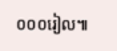០០០រៀល៕